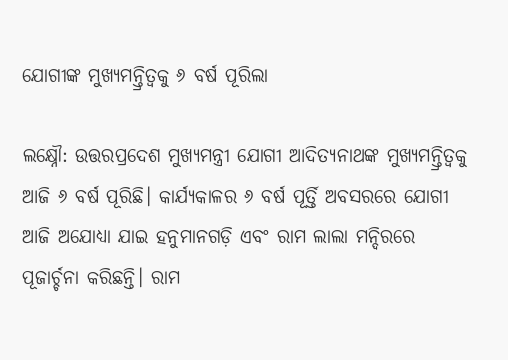ଯୋଗୀଙ୍କ ମୁଖ୍ୟମନ୍ତ୍ରିତ୍ବକୁ ୬ ବର୍ଷ ପୂରିଲା

ଲକ୍ଷ୍ନୌ: ଉତ୍ତରପ୍ରଦେଶ ମୁଖ୍ୟମନ୍ତ୍ରୀ ଯୋଗୀ ଆଦିତ୍ୟନାଥଙ୍କ ମୁଖ୍ୟମନ୍ତ୍ରିତ୍ବକୁ ଆଜି ୬ ବର୍ଷ ପୂରିଛି। କାର୍ଯ୍ୟକାଳର ୬ ବର୍ଷ ପୂର୍ତ୍ତି ଅବସରରେ ଯୋଗୀ ଆଜି ଅଯୋଧ୍ୟା ଯାଇ ହନୁମାନଗଡ଼ି ଏବଂ ରାମ ଲାଲା ମନ୍ଦିରରେ ପୂଜା‌ର୍ଚ୍ଚନା କରିଛନ୍ତି। ରାମ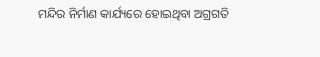ମନ୍ଦିର ନିର୍ମାଣ କାର୍ଯ୍ୟରେ ହୋଇଥିବା ଅଗ୍ରଗତି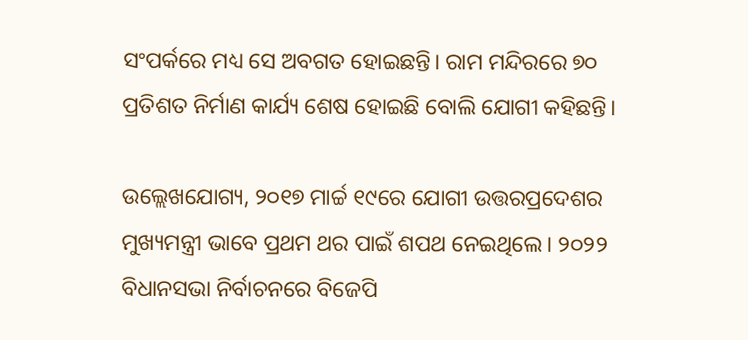ସଂପର୍କରେ ମଧ୍ୟ ସେ ଅବଗତ ହୋଇଛନ୍ତି। ରାମ ମନ୍ଦିରରେ ୭୦ ପ୍ରତିଶତ ନିର୍ମାଣ କାର୍ଯ୍ୟ ଶେଷ ହୋଇଛି ବୋଲି ଯୋଗୀ କହିଛନ୍ତି।

ଉଲ୍ଲେଖଯୋଗ୍ୟ, ୨୦୧୭ ମାର୍ଚ୍ଚ ୧୯ରେ ଯୋଗୀ ଉତ୍ତରପ୍ରଦେଶର ମୁଖ୍ୟମନ୍ତ୍ରୀ ଭାବେ ପ୍ରଥମ ଥର ପାଇଁ ଶପଥ ନେଇଥିଲେ। ୨୦୨୨ ବିଧାନସଭା ନିର୍ବାଚନରେ ବିଜେପି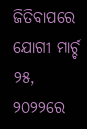ଜିତିବାପରେ ଯୋଗୀ ମାର୍ଚ୍ଚ ୨୫, ୨୦୨୨ରେ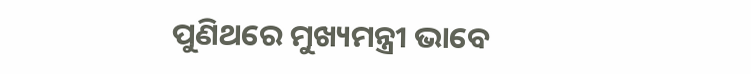ପୁଣିଥରେ ମୁଖ୍ୟମନ୍ତ୍ରୀ ଭାବେ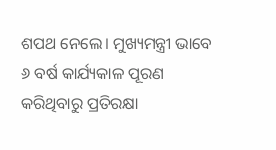ଶପଥ ନେଲେ। ମୁଖ୍ୟମନ୍ତ୍ରୀ ଭାବେ ୬ ବର୍ଷ କାର୍ଯ୍ୟକାଳ ପୂରଣ କରିଥିବାରୁ ପ୍ରତିରକ୍ଷା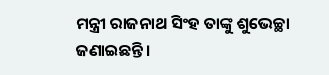ମନ୍ତ୍ରୀ ରାଜନାଥ ସିଂହ ତାଙ୍କୁ ଶୁଭେଚ୍ଛା ଜଣାଇଛନ୍ତି।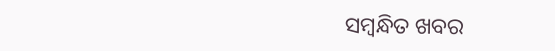ସମ୍ବନ୍ଧିତ ଖବର